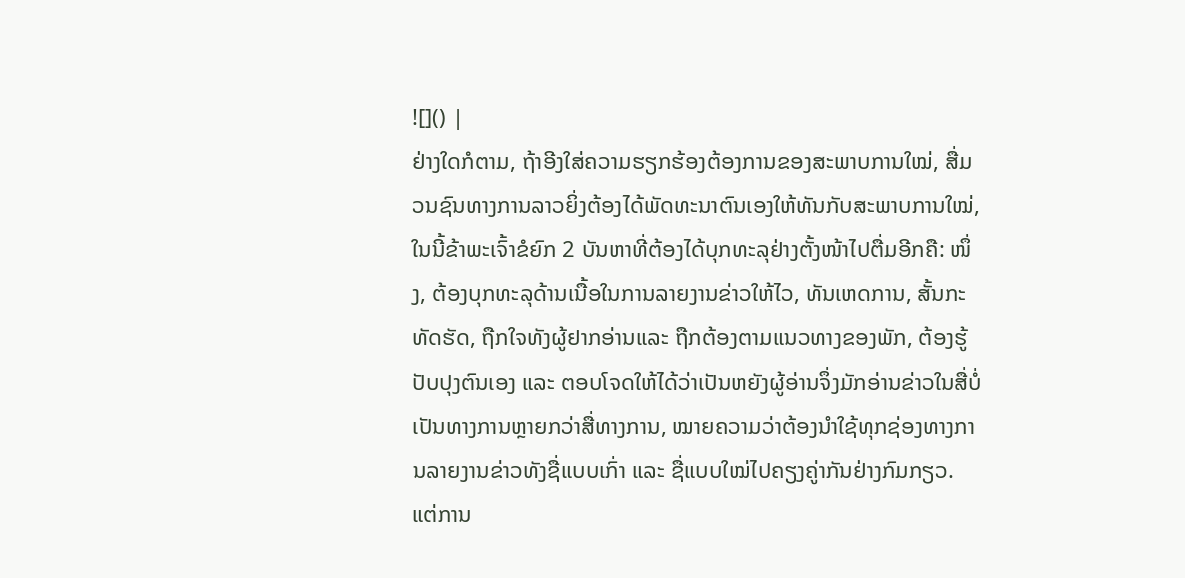![]() |
ຢ່າງໃດກໍຕາມ, ຖ້າອີງໃສ່ຄວາມຮຽກຮ້ອງຕ້ອງການຂອງສະພາບການໃໝ່, ສື່ມວນຊົນທາງການລາວຍິ່ງຕ້ອງໄດ້ພັດທະນາຕົນເອງໃຫ້ທັນກັບສະພາບການໃໝ່, ໃນນີ້ຂ້າພະເຈົ້າຂໍຍົກ 2 ບັນຫາທີ່ຕ້ອງໄດ້ບຸກທະລຸຢ່າງຕັ້ງໜ້າໄປຕື່ມອີກຄື: ໜຶ່ງ, ຕ້ອງບຸກທະລຸດ້ານເນື້ອໃນການລາຍງານຂ່າວໃຫ້ໄວ, ທັນເຫດການ, ສັ້ນກະທັດຮັດ, ຖືກໃຈທັງຜູ້ຢາກອ່ານແລະ ຖືກຕ້ອງຕາມແນວທາງຂອງພັກ, ຕ້ອງຮູ້ປັບປຸງຕົນເອງ ແລະ ຕອບໂຈດໃຫ້ໄດ້ວ່າເປັນຫຍັງຜູ້ອ່ານຈຶ່ງມັກອ່ານຂ່າວໃນສື່ບໍ່ເປັນທາງການຫຼາຍກວ່າສື່ທາງການ, ໝາຍຄວາມວ່າຕ້ອງນຳໃຊ້ທຸກຊ່ອງທາງການລາຍງານຂ່າວທັງຊື່ແບບເກົ່າ ແລະ ຊື່ແບບໃໝ່ໄປຄຽງຄູ່າກັນຢ່າງກົມກຽວ. ແຕ່ການ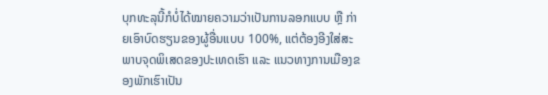ບຸກທະລຸນີ້ກໍບໍ່ໄດ້ໝາຍຄວາມວ່າເປັນການລອກແບບ ຫຼື ກ່າຍເອົາບົດຮຽນຂອງຜູ້ອື່ນແບບ 100%, ແຕ່ຕ້ອງອີງໃສ່ສະພາບຈຸດພິເສດຂອງປະເທດເຮົາ ແລະ ແນວທາງການເມືອງຂອງພັກເຮົາເປັນ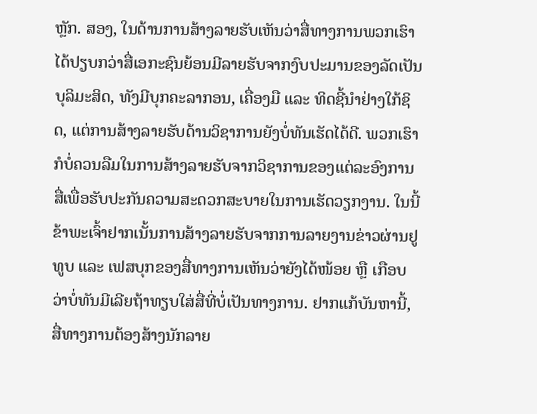ຫຼັກ. ສອງ, ໃນດ້ານການສ້າງລາຍຮັບເຫັນວ່າສື່ທາງການພວກເຮົາໄດ້ປຽບກວ່າສື່ເອກະຊົນຍ້ອນມີລາຍຮັບຈາກງົບປະມານຂອງລັດເປັນບຸລິມະສິດ, ທັງມີບຸກຄະລາກອນ, ເຄື່ອງມື ແລະ ທິດຊີ້ນຳຢ່າງໃກ້ຊິດ, ແຕ່ການສ້າງລາຍຮັບດ້ານວິຊາການຍັງບໍ່ທັນເຮັດໄດ້ດີ. ພວກເຮົາກໍບໍ່ຄວນລືມໃນການສ້າງລາຍຮັບຈາກວິຊາການຂອງແຕ່ລະອົງການສື່ເພື່ອຮັບປະກັນຄວາມສະດວກສະບາຍໃນການເຮັດວຽກງານ. ໃນນີ້ຂ້າພະເຈົ້າຢາກເນັ້ນການສ້າງລາຍຮັບຈາກການລາຍງານຂ່າວຜ່ານຢູທູບ ແລະ ເຟສບຸກຂອງສື່ທາງການເຫັນວ່າຍັງໄດ້ໜ້ອຍ ຫຼື ເກືອບວ່າບໍ່ທັນມີເລີຍຖ້າທຽບໃສ່ສື່ທີ່ບໍ່ເປັນທາງການ. ຢາກແກ້ບັນຫານີ້, ສື່ທາງການຕ້ອງສ້າງນັກລາຍ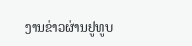ງານຂ່າວຜ່ານຢູທູບ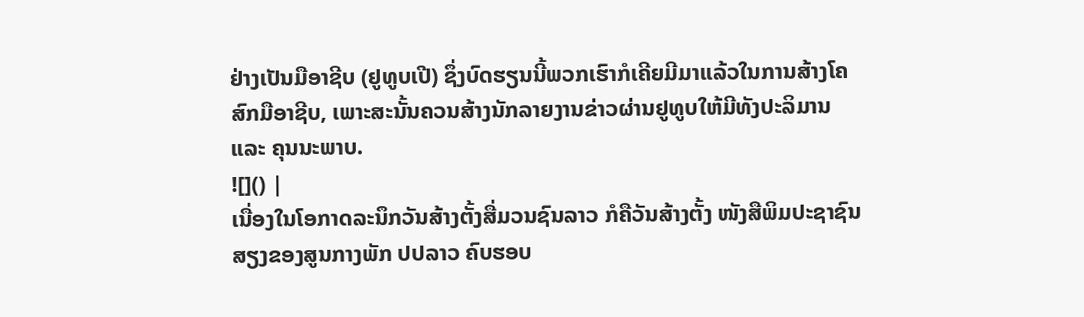ຢ່າງເປັນມືອາຊີບ (ຢູທູບເປີ) ຊຶ່ງບົດຮຽນນີ້ພວກເຮົາກໍເຄີຍມີມາແລ້ວໃນການສ້າງໂຄສົກມືອາຊີບ, ເພາະສະນັ້ນຄວນສ້າງນັກລາຍງານຂ່າວຜ່ານຢູທູບໃຫ້ມີທັງປະລິມານ ແລະ ຄຸນນະພາບ.
![]() |
ເນື່ອງໃນໂອກາດລະນຶກວັນສ້າງຕັ້ງສື່ມວນຊົນລາວ ກໍຄືວັນສ້າງຕັ້ງ ໜັງສືພິມປະຊາຊົນ ສຽງຂອງສູນກາງພັກ ປປລາວ ຄົບຮອບ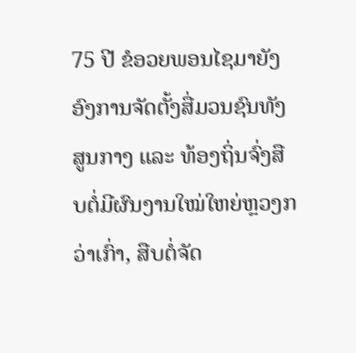75 ປີ ຂໍອວຍພອນໄຊມາຍັງອົງການຈັດຕັ້ງສື່ມວນຊົນທັງສູນກາງ ແລະ ທ້ອງຖິ່ນຈົ່ງສືບຕໍ່ມີຜົນງານໃໝ່ໃຫຍ່ຫຼວງກວ່າເກົ່າ, ສືບຕໍ່ຈັດ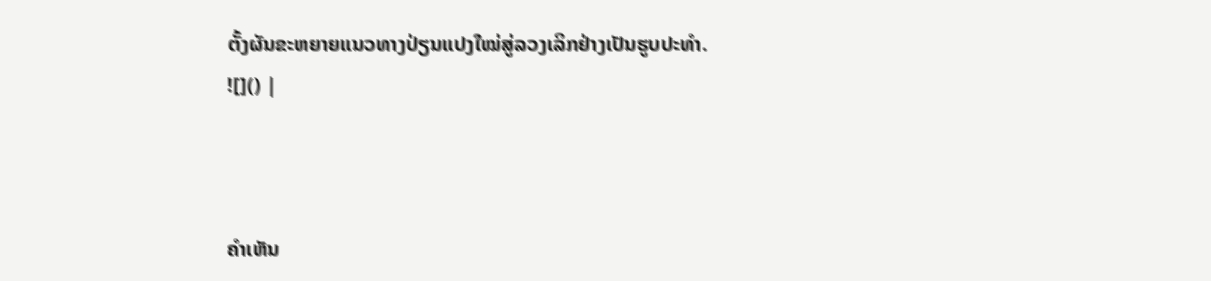ຕັ້ງຜັນຂະຫຍາຍແນວທາງປ່ຽນແປງໃໝ່ສູ່ລວງເລິກຢ່າງເປັນຮູບປະທຳ.
![]() |



ຄໍາເຫັນ